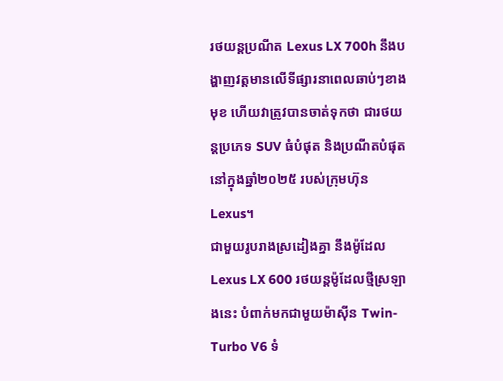រថយន្តប្រណីត Lexus LX 700h នឹងបង្ហាញវត្តមានលើទីផ្សារនាពេលឆាប់ៗខាងមុខ ហើយវាត្រូវបានចាត់ទុកថា ជារថយន្តប្រភេទ SUV ធំបំផុត និងប្រណីតបំផុតនៅក្នុងឆ្នាំ២០២៥ របស់ក្រុមហ៊ុន Lexus។
ជាមួយរូបរាងស្រដៀងគ្នា នឹងម៉ូដែល Lexus LX 600 រថយន្តម៉ូដែលថ្មីស្រឡាងនេះ បំពាក់មកជាមួយម៉ាស៊ីន Twin-Turbo V6 ទំ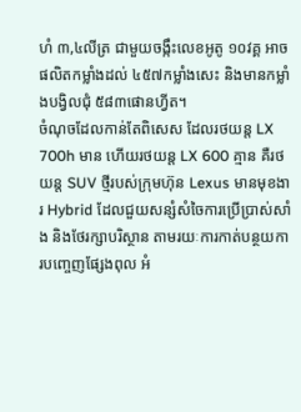ហំ ៣,៤លីត្រ ជាមួយចង្កឹះលេខអូតូ ១០វគ្គ អាចផលិតកម្លាំងដល់ ៤៥៧កម្លាំងសេះ និងមានកម្លាំងបង្វិលជុំ ៥៨៣ផោនហ្វីត។
ចំណុចដែលកាន់តែពិសេស ដែលរថយន្ត LX 700h មាន ហើយរថយន្ត LX 600 គ្មាន គឺរថយន្ត SUV ថ្មីរបស់ក្រុមហ៊ុន Lexus មានមុខងារ Hybrid ដែលជួយសន្សំសំចៃការប្រើប្រាស់សាំង និងថែរក្សាបរិស្ថាន តាមរយៈការកាត់បន្ថយការបញ្ចេញផ្សែងពុល អំ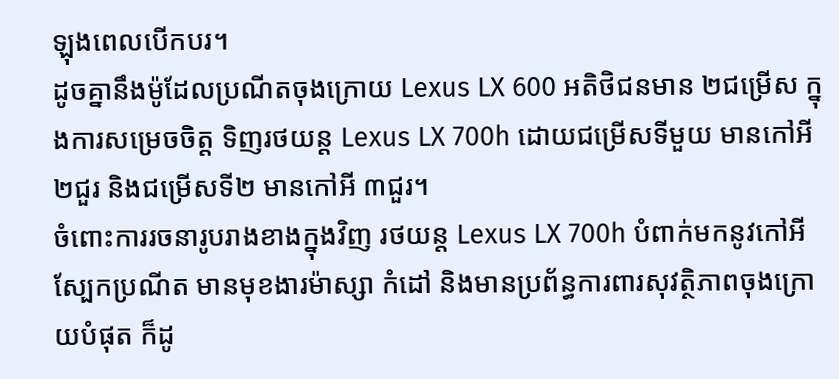ឡុងពេលបើកបរ។
ដូចគ្នានឹងម៉ូដែលប្រណីតចុងក្រោយ Lexus LX 600 អតិថិជនមាន ២ជម្រើស ក្នុងការសម្រេចចិត្ត ទិញរថយន្ត Lexus LX 700h ដោយជម្រើសទីមួយ មានកៅអី ២ជួរ និងជម្រើសទី២ មានកៅអី ៣ជួរ។
ចំពោះការរចនារូបរាងខាងក្នុងវិញ រថយន្ត Lexus LX 700h បំពាក់មកនូវកៅអីស្បែកប្រណីត មានមុខងារម៉ាស្សា កំដៅ និងមានប្រព័ន្ធការពារសុវត្ថិភាពចុងក្រោយបំផុត ក៏ដូ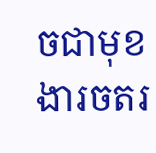ចជាមុខងារចតរ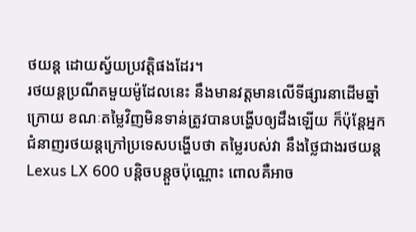ថយន្ត ដោយស្វ័យប្រវត្តិផងដែរ។
រថយន្តប្រណីតមួយម៉ូដែលនេះ នឹងមានវត្តមានលើទីផ្សារនាដើមឆ្នាំក្រោយ ខណៈតម្លៃវិញមិនទាន់ត្រូវបានបង្ហើបឲ្យដឹងឡើយ ក៏ប៉ុន្តែអ្នកជំនាញរថយន្តក្រៅប្រទេសបង្ហើបថា តម្លៃរបស់វា នឹងថ្លៃជាងរថយន្ត Lexus LX 600 បន្តិចបន្តួចប៉ុណ្ណោះ ពោលគឺអាច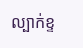ល្បាក់ខ្ទ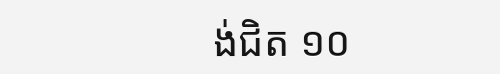ង់ជិត ១០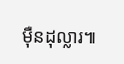ម៉ឺនដុល្លារ៕